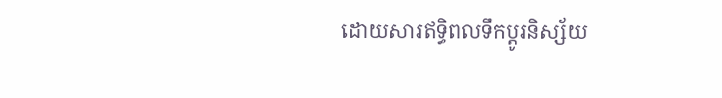ដោយសារឥទ្ធិពលទឹកប្ដូរនិស្ស័យ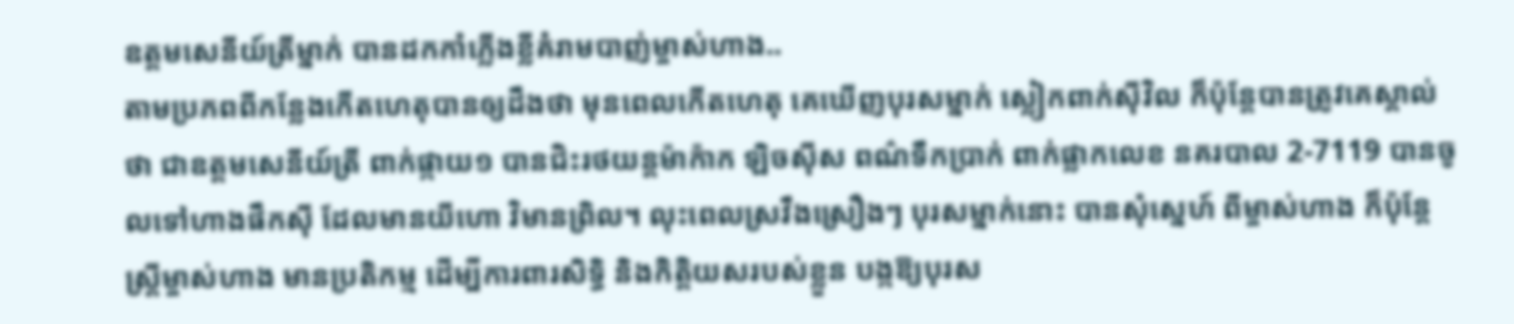ឧត្ដមសេនីយ៍ត្រីម្នាក់ បានដកកាំភ្លើងខ្លីគំរាមបាញ់ម្ចាស់ហាង..
តាមប្រភពពីកន្លែងកើតហេតុបានឲ្យដឹងថា មុនពេលកើតហេតុ គេឃើញបុរសម្នាក់ ស្លៀកពាក់ស៊ីវិល ក៏ប៉ុន្តែបានត្រូវគេស្គាល់ថា ជាឧត្តមសេនីយ៍ត្រី ពាក់ផ្កាយ១ បានជិះរថយន្តម៉ាក៉ាក ឡិចស៊ីស ពណ៌ទឹកប្រាក់ ពាក់ផ្លាកលេខ នគរបាល 2-7119 បានចូលទៅហាងផឹកស៊ី ដែលមានយីហោ វិមានព្រិល។ លុះពេលស្រវឹងស្រឿងៗ បុរសម្នាក់នោះ បានសុំស្នេហ៍ ពីម្ចាស់ហាង ក៏ប៉ុន្តែស្ត្រីម្ចាស់ហាង មានប្រតិកម្ម ដើម្បីការពារសិទ្ធិ និងកិត្តិយសរបស់ខ្លួន បង្កឱ្យបុរស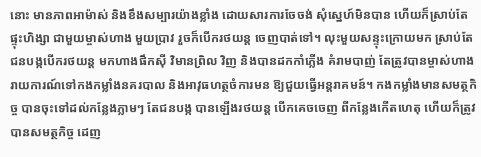នោះ មានភាពអាម៉ាស់ និងខឹងសម្បារយ៉ាងខ្លាំង ដោយសារការចែចង់ សុំស្នេហ៍មិនបាន ហើយក៏ស្រាប់តែផ្ទុះហិង្សា ជាមួយម្ចាស់ហាង មួយប្រាវ រួចក៏បើករថយន្ត ចេញបាត់ទៅ។ លុះមួយសន្ទុះក្រោយមក ស្រាប់តែជនបង្កបើករថយន្ត មកហាងផឹកស៊ី វិមានព្រិល វិញ និងបានដកកាំភ្លើង គំរាមបាញ់ តែត្រូវបានម្ចាស់ហាង រាយការណ៍ទៅកងកម្លាំងនគរបាល និងអាវុធហត្ថចំការមន ឱ្យជួយធ្វើអន្តរាគមន៍។ កងកម្លាំងមានសមត្ថកិច្ច បានចុះទៅដល់កន្លែងភ្លាមៗ តែជនបង្ក បានឡើងរថយន្ត បើកគេចចេញ ពីកន្លែងកើតហេតុ ហើយក៏ត្រូវបានសមត្ថកិច្ច ដេញ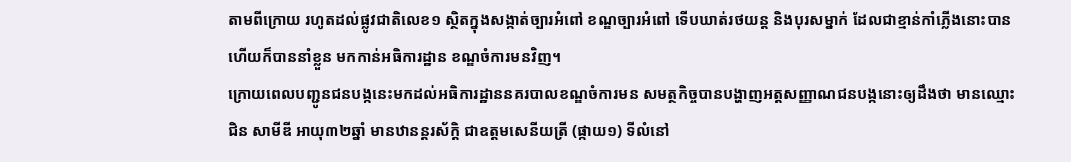តាមពីក្រោយ រហូតដល់ផ្លូវជាតិលេខ១ ស្ថិតក្នុងសង្កាត់ច្បារអំពៅ ខណ្ឌច្បារអំពៅ ទើបឃាត់រថយន្ត និងបុរសម្នាក់ ដែលជាខ្មាន់កាំភ្លើងនោះបាន ហើយក៏បាននាំខ្លួន មកកាន់អធិការដ្ឋាន ខណ្ឌចំការមនវិញ។
ក្រោយពេលបញ្ជូនជនបង្កនេះមកដល់អធិការដ្ឋាននគរបាលខណ្ឌចំការមន សមត្ថកិច្ចបានបង្ហាញអត្តសញ្ញាណជនបង្កនោះឲ្យដឹងថា មានឈ្មោះ ជិន សាមីឌី អាយុ៣២ឆ្នាំ មានឋានន្តរស័ក្តិ ជាឧត្តមសេនីយត្រី (ផ្កាយ១) ទីលំនៅ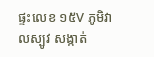ផ្ទះលេខ ១៥V ភូមិវាលស្បូវ សង្កាត់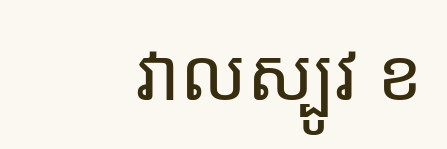វាលស្បូវ ខ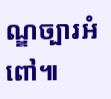ណ្ឌច្បារអំពៅ៕